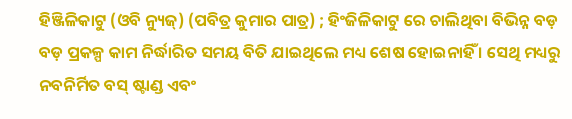ହିଞ୍ଜିଳିକାଟୁ (ଓବି ନ୍ୟୁଜ୍) (ପବିତ୍ର କୁମାର ପାତ୍ର) ; ହିଂଜିଳିକାଟୁ ରେ ଚାଲିଥିବା ବିଭିନ୍ନ ବଡ଼ ବଡ଼ ପ୍ରକଳ୍ପ କାମ ନିର୍ଦ୍ଧାରିତ ସମୟ ବିତି ଯାଇଥିଲେ ମଧ୍ୟ ଶେଷ ହୋଇନାହିଁ । ସେଥି ମଧ୍ୟରୁ ନବନିର୍ମିତ ବସ୍ ଷ୍ଟାଣ୍ଡ ଏବଂ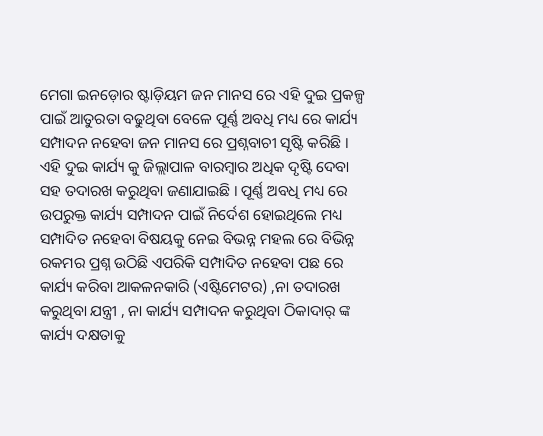ମେଗା ଇନଡ଼ୋର ଷ୍ଟାଡ଼ିୟମ ଜନ ମାନସ ରେ ଏହି ଦୁଇ ପ୍ରକଳ୍ପ ପାଇଁ ଆତୁରତା ବଢୁଥିବା ବେଳେ ପୂର୍ଣ୍ଣ ଅବଧି ମଧ୍ୟ ରେ କାର୍ଯ୍ୟ ସମ୍ପାଦନ ନହେବା ଜନ ମାନସ ରେ ପ୍ରଶ୍ନବାଚୀ ସୃଷ୍ଟି କରିଛି । ଏହି ଦୁଇ କାର୍ଯ୍ୟ କୁ ଜିଲ୍ଲାପାଳ ବାରମ୍ବାର ଅଧିକ ଦୃଷ୍ଟି ଦେବା ସହ ତଦାରଖ କରୁଥିବା ଜଣାଯାଇଛି । ପୂର୍ଣ୍ଣ ଅବଧି ମଧ୍ୟ ରେ ଉପରୁକ୍ତ କାର୍ଯ୍ୟ ସମ୍ପାଦନ ପାଇଁ ନିର୍ଦେଶ ହୋଇଥିଲେ ମଧ୍ୟ ସମ୍ପାଦିତ ନହେବା ବିଷୟକୁ ନେଇ ବିଭନ୍ନ ମହଲ ରେ ବିଭିନ୍ନ ରକମର ପ୍ରଶ୍ନ ଉଠିଛି ଏପରିକି ସମ୍ପାଦିତ ନହେବା ପଛ ରେ କାର୍ଯ୍ୟ କରିବା ଆକଳନକାରି (ଏଷ୍ଟିମେଟର) ,ନା ତଦାରଖ କରୁଥିବା ଯନ୍ତ୍ରୀ , ନା କାର୍ଯ୍ୟ ସମ୍ପାଦନ କରୁଥିବା ଠିକାଦାର୍ ଙ୍କ କାର୍ଯ୍ୟ ଦକ୍ଷତାକୁ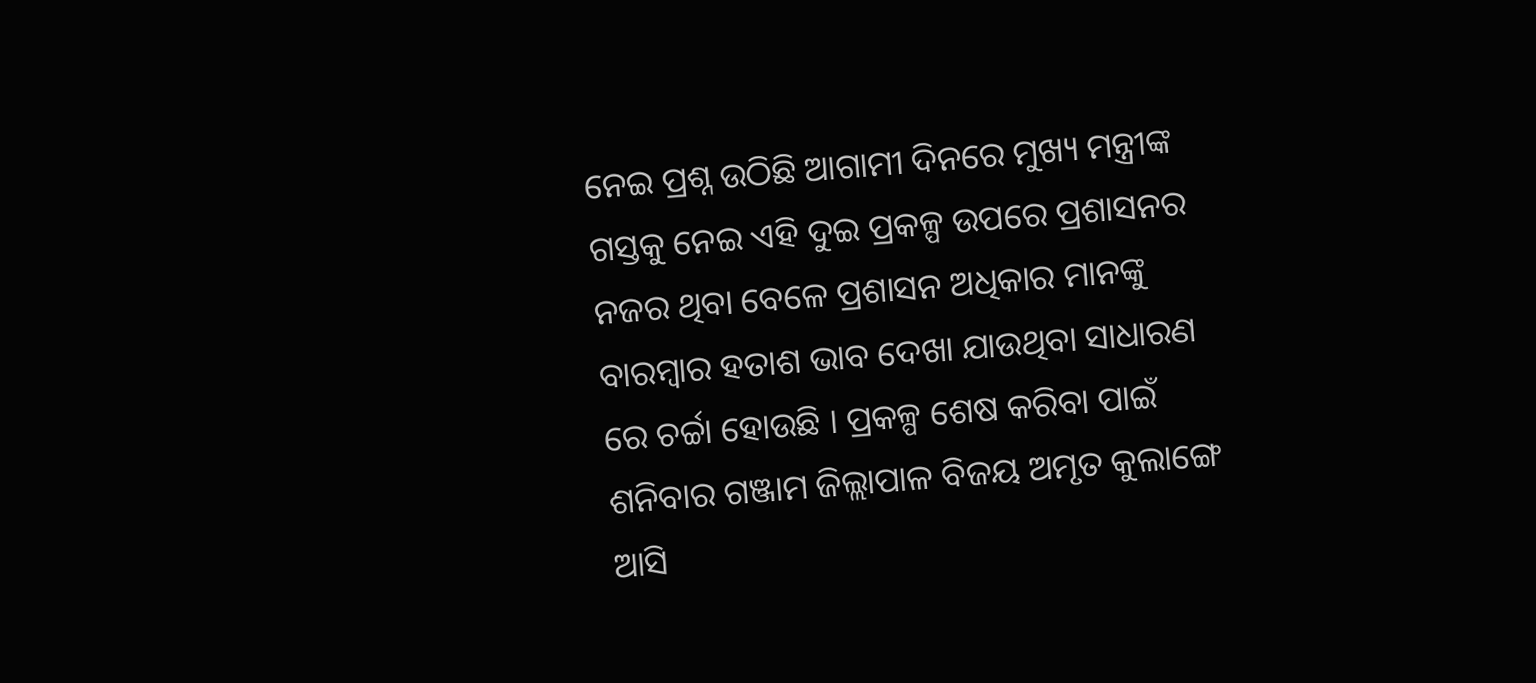ନେଇ ପ୍ରଶ୍ନ ଉଠିଛି ଆଗାମୀ ଦିନରେ ମୁଖ୍ୟ ମନ୍ତ୍ରୀଙ୍କ ଗସ୍ତକୁ ନେଇ ଏହି ଦୁଇ ପ୍ରକଳ୍ପ ଉପରେ ପ୍ରଶାସନର ନଜର ଥିବା ବେଳେ ପ୍ରଶାସନ ଅଧିକାର ମାନଙ୍କୁ ବାରମ୍ବାର ହତାଶ ଭାବ ଦେଖା ଯାଉଥିବା ସାଧାରଣ ରେ ଚର୍ଚ୍ଚା ହୋଉଛି । ପ୍ରକଳ୍ପ ଶେଷ କରିବା ପାଇଁ ଶନିବାର ଗଞ୍ଜାମ ଜିଲ୍ଲାପାଳ ବିଜୟ ଅମୃତ କୁଲାଙ୍ଗେ ଆସି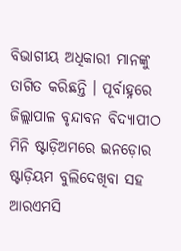ବିଭାଗୀୟ ଅଧିକାରୀ ମାନଙ୍କୁ ତାଗିତ କରିଛନ୍ତି । ପୂର୍ବାହ୍ନରେ ଜିଲ୍ଲାପାଳ ବୃନ୍ଦାବନ ବିଦ୍ୟାପୀଠ ମିନି ଷ୍ଟାଡ଼ିଅମରେ ଇନଡ଼ୋର ଷ୍ଟାଡ଼ିୟମ ବୁଲିଦେଖିବା ସହ ଆରଏମସି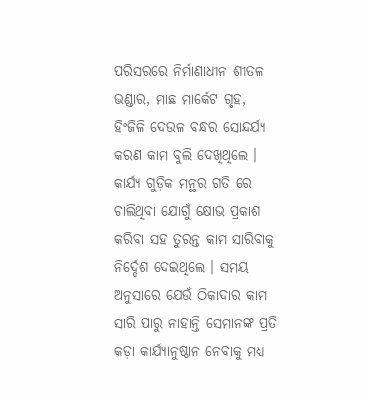ପରିସରରେ ନିର୍ମାଣାଧୀନ ଶୀତଳ ଭଣ୍ଡାର, ମାଛ ମାର୍କେଟ ଗୃହ, ହିଂଜିଳି ଦେଉଳ ବନ୍ଧର ସୋନ୍ଦର୍ଯ୍ୟ କରଣ କାମ ବୁଲି ଦେଖିଥିଲେ । କାର୍ଯ୍ୟ ଗୁଡ଼ିକ ମନ୍ଥର ଗତି ରେ ଚାଲିଥିବା ଯୋଗୁଁ କ୍ଷୋଭ ପ୍ରକାଶ କରିବା ସହ ତୁରନ୍ତ କାମ ସାରିବାକୁ ନିର୍ଦ୍ଦେଶ ଦେଇଥିଲେ । ସମୟ ଅନୁସାରେ ଯେଉଁ ଠିକାଦାର କାମ ସାରି ପାରୁ ନାହାନ୍ତି ସେମାନଙ୍କ ପ୍ରତି କଡ଼ା କାର୍ଯ୍ୟାନୁଷ୍ଠାନ ନେବାକୁ ମଧ୍ୟ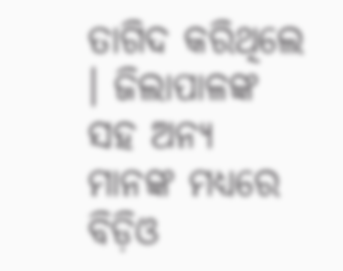ତାଗିଦ କରିଥିଲେ । ଜିଲାପାଳଙ୍କ ସହ ଅନ୍ୟ ମାନଙ୍କ ମଧ୍ୟରେ ବିଡ଼ିଓ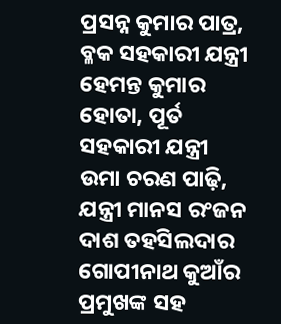ପ୍ରସନ୍ନ କୁମାର ପାତ୍ର, ବ୍ଳକ ସହକାରୀ ଯନ୍ତ୍ରୀ ହେମନ୍ତ କୁମାର ହୋତା, ପୂର୍ତ ସହକାରୀ ଯନ୍ତ୍ରୀ ଉମା ଚରଣ ପାଢ଼ି, ଯନ୍ତ୍ରୀ ମାନସ ରଂଜନ ଦାଶ ତହସିଲଦାର ଗୋପୀନାଥ କୁଆଁର ପ୍ରମୁଖଙ୍କ ସହ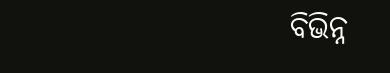ବିଭିନ୍ନ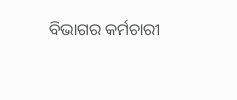ବିଭାଗର କର୍ମଚାରୀ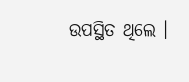ଉପସ୍ଥିତ ଥିଲେ ।